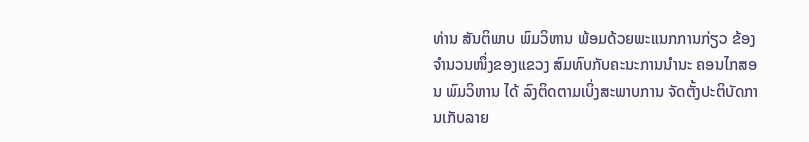ທ່ານ ສັນຕິພາບ ພົມວິຫານ ພ້ອມດ້ວຍພະແນກການກ່ຽວ ຂ້ອງຈຳນວນໜຶ່ງຂອງແຂວງ ສົມທົບກັບຄະນະການນຳນະ ຄອນໄກສອນ ພົມວິຫານ ໄດ້ ລົງຕິດຕາມເບິ່ງສະພາບການ ຈັດຕັ້ງປະຕິບັດການເກັບລາຍ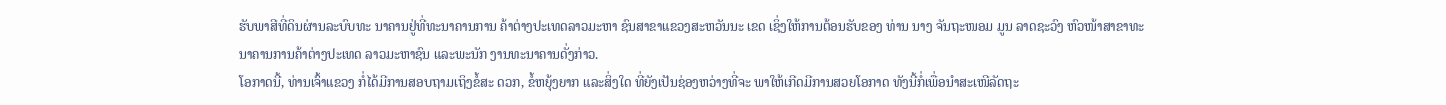ຮັບພາສີທີ່ດິນຜ່ານລະບົບທະ ນາຄານຢູ່ທີ່ທະນາຄານການ ຄ້າຕ່າງປະເທດລາວມະຫາ ຊົນສາຂາແຂວງສະຫວັນນະ ເຂດ ເຊິ່ງໃຫ້ການຕ້ອນຮັບຂອງ ທ່ານ ນາງ ຈັນຖະໜອມ ມູນ ລາດຊະວົງ ຫົວໜ້າສາຂາທະ ນາຄານການຄ້າຕ່າງປະເທດ ລາວມະຫາຊົນ ແລະພະນັກ ງານທະນາຄານດັ່ງກ່າວ.
ໂອກາດນີ້, ທ່ານເຈົ້າແຂວງ ກໍ່ໄດ້ມີການສອບຖາມເຖິງຂໍ້ສະ ດວກ, ຂໍ້ຫຍຸ້ງຍາກ ແລະສິ່ງໃດ ທີ່ຍັງເປັນຊ່ອງຫວ່າງທີ່ຈະ ພາໃຫ້ເກີດມີການສວຍໂອກາດ ທັງນີ້ກໍ່ເພື່ອນຳສະເໜີລັດຖະ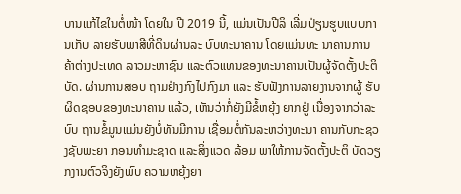ບານແກ້ໄຂໃນຕໍ່ໜ້າ ໂດຍໃນ ປີ 2019 ນີ້, ແມ່ນເປັນປີລິ ເລີ່ມປ່ຽນຮູບແບບການເກັບ ລາຍຮັບພາສີທີ່ດິນຜ່ານລະ ບົບທະນາຄານ ໂດຍແມ່ນທະ ນາຄານການຄ້າຕ່າງປະເທດ ລາວມະຫາຊົນ ແລະຕົວແທນຂອງທະນາຄານເປັນຜູ້ຈັດຕັ້ງປະຕິບັດ. ຜ່ານການສອບ ຖາມຢ່າງກົງໄປກົງມາ ແລະ ຮັບຟັງການລາຍງານຈາກຜູ້ ຮັບຜິດຊອບຂອງທະນາຄານ ແລ້ວ, ເຫັນວ່າກໍ່ຍັງມີຂໍ້ຫຍຸ້ງ ຍາກຢູ່ ເນື່ອງຈາກວ່າລະບົບ ຖານຂໍ້ມູນແມ່ນຍັງບໍ່ທັນມີການ ເຊື່ອມຕໍ່ກັນລະຫວ່າງທະນາ ຄານກັບກະຊວງຊັບພະຍາ ກອນທຳມະຊາດ ແລະສິ່ງແວດ ລ້ອມ ພາໃຫ້ການຈັດຕັ້ງປະຕິ ບັດວຽກງານຕົວຈິງຍັງພົບ ຄວາມຫຍຸ້ງຍາ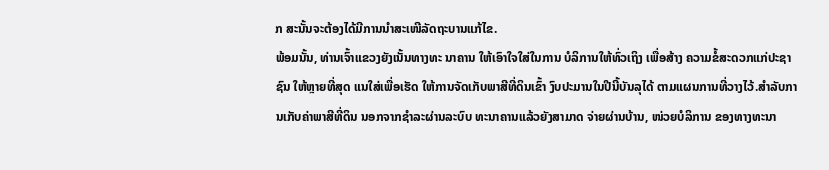ກ ສະນັ້ນຈະຕ້ອງໄດ້ມີການນຳສະເໜີລັດຖະບານແກ້ໄຂ.
ພ້ອມນັ້ນ, ທ່ານເຈົ້າແຂວງຍັງເນັ້ນທາງທະ ນາຄານ ໃຫ້ເອົາໃຈໃສ່ໃນການ ບໍລິການໃຫ້ທົ່ວເຖິງ ເພື່ອສ້າງ ຄວາມຂໍ້ສະດວກແກ່ປະຊາຊົນ ໃຫ້ຫຼາຍທີ່ສຸດ ແນໃສ່ເພື່ອເຮັດ ໃຫ້ການຈັດເກັບພາສີທີ່ດິນເຂົ້າ ງົບປະມານໃນປີນີ້ບັນລຸໄດ້ ຕາມແຜນການທີ່ວາງໄວ້.ສຳລັບການເກັບຄ່າພາສີທີ່ດິນ ນອກຈາກຊຳລະຜ່ານລະບົບ ທະນາຄານແລ້ວຍັງສາມາດ ຈ່າຍຜ່ານບ້ານ, ໜ່ວຍບໍລິການ ຂອງທາງທະນາ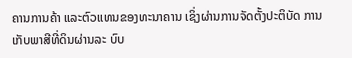ຄານການຄ້າ ແລະຕົວແທນຂອງທະນາຄານ ເຊິ່ງຜ່ານການຈັດຕັ້ງປະຕິບັດ ການເກັບພາສີທີ່ດິນຜ່ານລະ ບົບ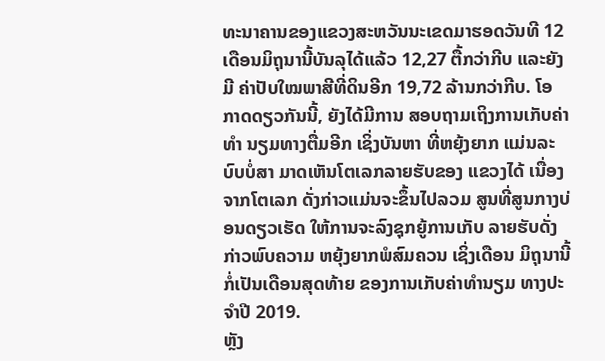ທະນາຄານຂອງແຂວງສະຫວັນນະເຂດມາຮອດວັນທີ 12 ເດືອນມິຖຸນານີ້ບັນລຸໄດ້ແລ້ວ 12,27 ຕື້ກວ່າກີບ ແລະຍັງມີ ຄ່າປັບໃໝພາສີທີ່ດິນອີກ 19,72 ລ້ານກວ່າກີບ. ໂອ ກາດດຽວກັນນີ້, ຍັງໄດ້ມີການ ສອບຖາມເຖິງການເກັບຄ່າທຳ ນຽມທາງຕື່ມອີກ ເຊິ່ງບັນຫາ ທີ່ຫຍຸ້ງຍາກ ແມ່ນລະບົບບໍ່ສາ ມາດເຫັນໂຕເລກລາຍຮັບຂອງ ແຂວງໄດ້ ເນື່ອງຈາກໂຕເລກ ດັ່ງກ່າວແມ່ນຈະຂຶ້ນໄປລວມ ສູນທີ່ສູນກາງບ່ອນດຽວເຮັດ ໃຫ້ການຈະລົງຊຸກຍູ້ການເກັບ ລາຍຮັບດັ່ງກ່າວພົບຄວາມ ຫຍຸ້ງຍາກພໍສົມຄວນ ເຊິ່ງເດືອນ ມິຖຸນານີ້ ກໍ່ເປັນເດືອນສຸດທ້າຍ ຂອງການເກັບຄ່າທຳນຽມ ທາງປະຈຳປີ 2019.
ຫຼັງ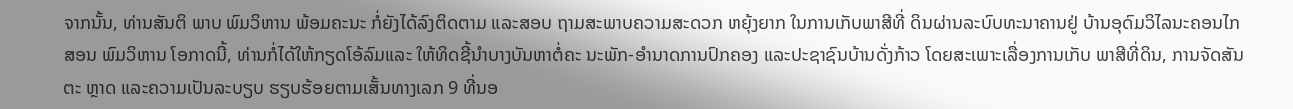ຈາກນັ້ນ, ທ່ານສັນຕິ ພາບ ພົມວິຫານ ພ້ອມຄະນະ ກໍ່ຍັງໄດ້ລົງຕິດຕາມ ແລະສອບ ຖາມສະພາບຄວາມສະດວກ ຫຍຸ້ງຍາກ ໃນການເກັບພາສີທີ່ ດິນຜ່ານລະບົບທະນາຄານຢູ່ ບ້ານອຸດົມວິໄລນະຄອນໄກ ສອນ ພົມວິຫານ ໂອກາດນີ້, ທ່ານກໍ່ໄດ້ໃຫ້ກຽດໂອ້ລົມແລະ ໃຫ້ທິດຊີ້ນຳບາງບັນຫາຕໍ່ຄະ ນະພັກ-ອຳນາດການປົກຄອງ ແລະປະຊາຊົນບ້ານດັ່ງກ້າວ ໂດຍສະເພາະເລື່ອງການເກັບ ພາສີທີ່ດິນ, ການຈັດສັນຕະ ຫຼາດ ແລະຄວາມເປັນລະບຽບ ຮຽບຮ້ອຍຕາມເສັ້ນທາງເລກ 9 ທີ່ນອ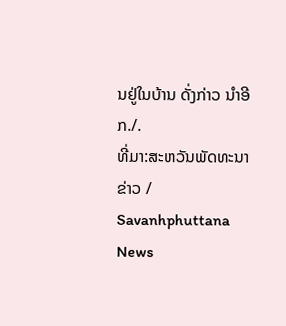ນຢູ່ໃນບ້ານ ດັ່ງກ່າວ ນຳອີກ./.
ທີ່ມາ:ສະຫວັນພັດທະນາ ຂ່າວ / Savanhphuttana News